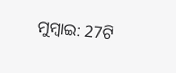ମୁମ୍ବାଇ: 27ଟି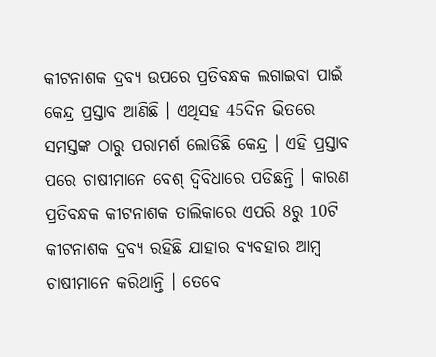କୀଟନାଶକ ଦ୍ରବ୍ୟ ଉପରେ ପ୍ରତିବନ୍ଧକ ଲଗାଇବା ପାଇଁ କେନ୍ଦ୍ର ପ୍ରସ୍ତାବ ଆଣିଛି । ଏଥିସହ 45ଦିନ ଭିତରେ ସମସ୍ତଙ୍କ ଠାରୁ ପରାମର୍ଶ ଲୋଡିଛି କେନ୍ଦ୍ର । ଏହି ପ୍ରସ୍ତାବ ପରେ ଚାଷୀମାନେ ବେଶ୍ ଦ୍ବିବିଧାରେ ପଡିଛନ୍ତି । କାରଣ ପ୍ରତିବନ୍ଧକ କୀଟନାଶକ ତାଲିକାରେ ଏପରି 8ରୁ 10ଟି କୀଟନାଶକ ଦ୍ରବ୍ୟ ରହିଛି ଯାହାର ବ୍ୟବହାର ଆମ୍ବ ଚାଷୀମାନେ କରିଥାନ୍ତି । ତେବେ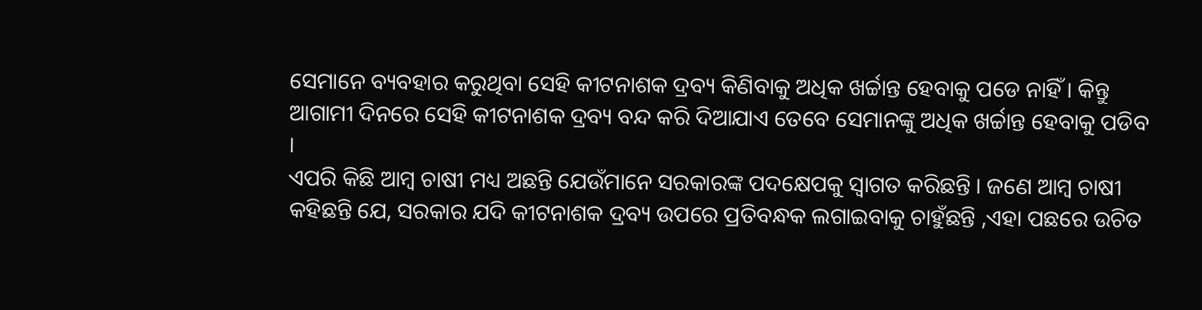ସେମାନେ ବ୍ୟବହାର କରୁଥିବା ସେହି କୀଟନାଶକ ଦ୍ରବ୍ୟ କିଣିବାକୁ ଅଧିକ ଖର୍ଚ୍ଚାନ୍ତ ହେବାକୁ ପଡେ ନାହିଁ । କିନ୍ତୁ ଆଗାମୀ ଦିନରେ ସେହି କୀଟନାଶକ ଦ୍ରବ୍ୟ ବନ୍ଦ କରି ଦିଆଯାଏ ତେବେ ସେମାନଙ୍କୁ ଅଧିକ ଖର୍ଚ୍ଚାନ୍ତ ହେବାକୁ ପଡିବ ।
ଏପରି କିଛି ଆମ୍ବ ଚାଷୀ ମଧ୍ୟ ଅଛନ୍ତି ଯେଉଁମାନେ ସରକାରଙ୍କ ପଦକ୍ଷେପକୁ ସ୍ବାଗତ କରିଛନ୍ତି । ଜଣେ ଆମ୍ବ ଚାଷୀ କହିଛନ୍ତି ଯେ, ସରକାର ଯଦି କୀଟନାଶକ ଦ୍ରବ୍ୟ ଉପରେ ପ୍ରତିବନ୍ଧକ ଲଗାଇବାକୁ ଚାହୁଁଛନ୍ତି ,ଏହା ପଛରେ ଉଚିତ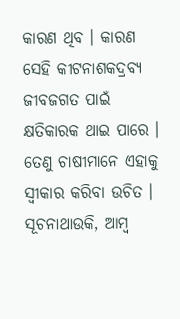କାରଣ ଥିବ । କାରଣ ସେହି କୀଟନାଶକଦ୍ରବ୍ୟ ଜୀବଜଗତ ପାଇଁ କ୍ଷତିକାରକ ଥାଇ ପାରେ । ତେଣୁ ଚାଷୀମାନେ ଏହାକୁ ସ୍ବୀକାର କରିବା ଉଚିତ ।
ସୂଚନାଥାଉକି, ଆମ୍ବ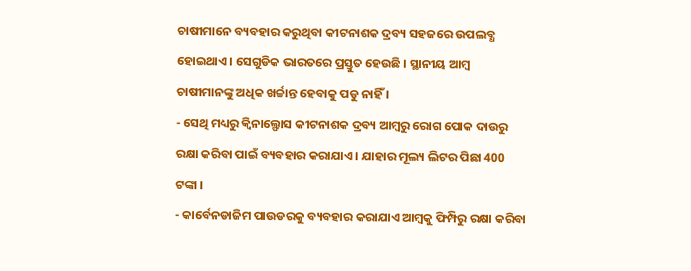ଚାଷୀମାନେ ବ୍ୟବହାର କରୁଥିବା କୀଟନାଶକ ଦ୍ରବ୍ୟ ସହଜରେ ଉପଲବ୍ଧ ହୋଇଥାଏ । ସେଗୁଡିକ ଭାରତରେ ପ୍ରସ୍ତୁତ ହେଉଛି । ସ୍ଥାନୀୟ ଆମ୍ବ ଚାଷୀମାନଙ୍କୁ ଅଧିକ ଖର୍ଚ୍ଚାନ୍ତ ହେବାକୁ ପଡୁ ନାହିଁ ।
- ସେଥି ମଧ୍ୟରୁ କ୍ବିନାଲ୍ଫୋସ କୀଟନାଶକ ଦ୍ରବ୍ୟ ଆମ୍ବରୁ ରୋଗ ପୋକ ଦାଉରୁ ରକ୍ଷା କରିବା ପାଇଁ ବ୍ୟବହାର କରାଯାଏ । ଯାହାର ମୂଲ୍ୟ ଲିଟର ପିଛା 400 ଟଙ୍କା ।
- କାର୍ବେନଡାଜିମ ପାଉଡରକୁ ବ୍ୟବହାର କରାଯାଏ ଆମ୍ବକୁ ଫିମ୍ପିରୁ ରକ୍ଷା କରିବା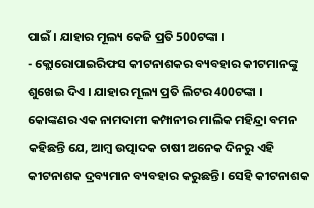ପାଇଁ । ଯାହାର ମୂଲ୍ୟ କେଜି ପ୍ରତି 500ଟଙ୍କା ।
- କ୍ଲୋରୋପାଇରିଫସ କୀଟନାଶକର ବ୍ୟବହାର କୀଟମାନଙ୍କୁ ଶୁଖେଇ ଦିଏ । ଯାହାର ମୂଲ୍ୟ ପ୍ରତି ଲିଟର 400ଟଙ୍କା ।
କୋଙ୍କଣର ଏକ ନାମଦାମୀ କମ୍ପାନୀର ମାଲିକ ମହିନ୍ଦ୍ରା ବମନ କହିଛନ୍ତି ଯେ, ଆମ୍ବ ଉତ୍ପାଦକ ଚାଷୀ ଅନେକ ଦିନରୁ ଏହି କୀଟନାଶକ ଦ୍ରବ୍ୟମାନ ବ୍ୟବହାର କରୁଛନ୍ତି । ସେହି କୀଟନାଶକ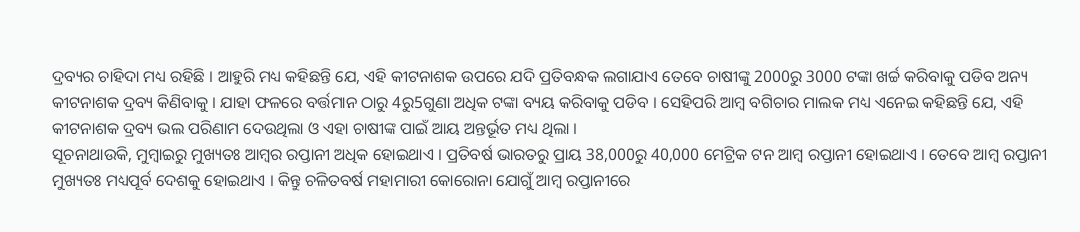ଦ୍ରବ୍ୟର ଚାହିଦା ମଧ୍ୟ ରହିଛି । ଆହୁରି ମଧ୍ୟ କହିଛନ୍ତି ଯେ, ଏହି କୀଟନାଶକ ଉପରେ ଯଦି ପ୍ରତିବନ୍ଧକ ଲଗାଯାଏ ତେବେ ଚାଷୀଙ୍କୁ 2000ରୁ 3000 ଟଙ୍କା ଖର୍ଚ୍ଚ କରିବାକୁ ପଡିବ ଅନ୍ୟ କୀଟନାଶକ ଦ୍ରବ୍ୟ କିଣିବାକୁ । ଯାହା ଫଳରେ ବର୍ତ୍ତମାନ ଠାରୁ 4ରୁ5ଗୁଣା ଅଧିକ ଟଙ୍କା ବ୍ୟୟ କରିବାକୁ ପଡିବ । ସେହିପରି ଆମ୍ବ ବଗିଚାର ମାଲକ ମଧ୍ୟ ଏନେଇ କହିଛନ୍ତି ଯେ, ଏହି କୀଟନାଶକ ଦ୍ରବ୍ୟ ଭଲ ପରିଣାମ ଦେଉଥିଲା ଓ ଏହା ଚାଷୀଙ୍କ ପାଇଁ ଆୟ ଅନ୍ତର୍ଭୂତ ମଧ୍ୟ ଥିଲା ।
ସୂଚନାଥାଉକି, ମୁମ୍ବାଇରୁ ମୁଖ୍ୟତଃ ଆମ୍ବର ରପ୍ତାନୀ ଅଧିକ ହୋଇଥାଏ । ପ୍ରତିବର୍ଷ ଭାରତରୁ ପ୍ରାୟ 38,000ରୁ 40,000 ମେଟ୍ରିକ ଟନ ଆମ୍ବ ରପ୍ତାନୀ ହୋଇଥାଏ । ତେବେ ଆମ୍ବ ରପ୍ତାନୀ ମୁଖ୍ୟତଃ ମଧ୍ୟପୂର୍ବ ଦେଶକୁ ହୋଇଥାଏ । କିନ୍ତୁ ଚଳିତବର୍ଷ ମହାମାରୀ କୋରୋନା ଯୋଗୁଁ ଆମ୍ବ ରପ୍ତାନୀରେ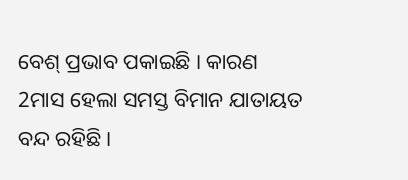ବେଶ୍ ପ୍ରଭାବ ପକାଇଛି । କାରଣ 2ମାସ ହେଲା ସମସ୍ତ ବିମାନ ଯାତାୟତ ବନ୍ଦ ରହିଛି ।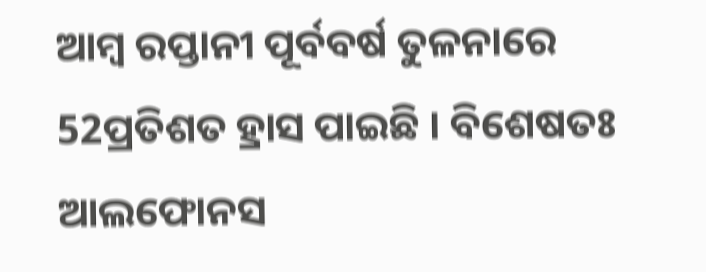ଆମ୍ବ ରପ୍ତାନୀ ପୂର୍ବବର୍ଷ ତୁଳନାରେ 52ପ୍ରତିଶତ ହ୍ରାସ ପାଇଛି । ବିଶେଷତଃ ଆଲଫୋନସ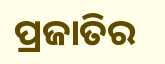ପ୍ରଜାତିର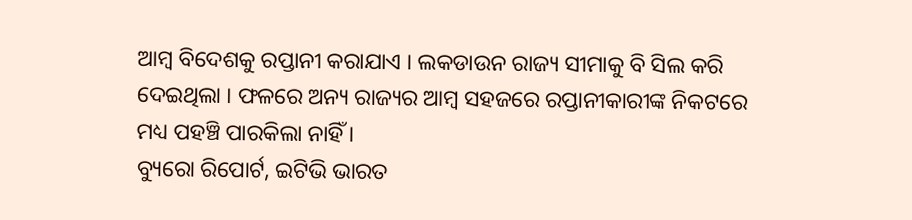ଆମ୍ବ ବିଦେଶକୁ ରପ୍ତାନୀ କରାଯାଏ । ଲକଡାଉନ ରାଜ୍ୟ ସୀମାକୁ ବି ସିଲ କରି ଦେଇଥିଲା । ଫଳରେ ଅନ୍ୟ ରାଜ୍ୟର ଆମ୍ବ ସହଜରେ ରପ୍ତାନୀକାରୀଙ୍କ ନିକଟରେ ମଧ୍ୟ ପହଞ୍ଚି ପାରକିଲା ନାହିଁ ।
ବ୍ୟୁରୋ ରିପୋର୍ଟ, ଇଟିଭି ଭାରତ